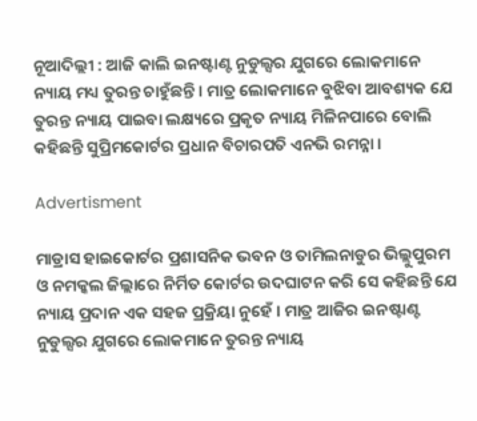ନୂଆଦିଲ୍ଲୀ : ଆଜି କାଲି ଇନଷ୍ଟାଣ୍ଟ ନୁଡୁଲ୍ସର ଯୁଗରେ ଲୋକମାନେ ନ୍ୟାୟ ମଧ୍ୟ ତୁରନ୍ତ ଚାହୁଁଛନ୍ତି । ମାତ୍ର ଲୋକମାନେ ବୁଝିବା ଆବଶ୍ୟକ ଯେ ତୁରନ୍ତ ନ୍ୟାୟ ପାଇବା ଲକ୍ଷ୍ୟରେ ପ୍ରକୃତ ନ୍ୟାୟ ମିଳିନପାରେ ବୋଲି କହିଛନ୍ତି ସୁପ୍ରିମକୋର୍ଟର ପ୍ରଧାନ ବିଚାରପତି ଏନଭି ରମନ୍ନା ।

Advertisment

ମାଡ୍ରାସ ହାଇକୋର୍ଟର ପ୍ରଶାସନିକ ଭବନ ଓ ତାମିଲନାଡୁର ଭିଲ୍ଲୁପୁରମ ଓ ନମକ୍କଲ ଜିଲ୍ଲାରେ ନିର୍ମିତ କୋର୍ଟର ଉଦଘାଟନ କରି ସେ କହିଛନ୍ତି ଯେ ନ୍ୟାୟ ପ୍ରଦାନ ଏକ ସହଜ ପ୍ରକ୍ରିୟା ନୁହେଁ । ମାତ୍ର ଆଜିର ଇନଷ୍ଟାଣ୍ଟ ନୁଡୁଲ୍ସର ଯୁଗରେ ଲୋକମାନେ ତୁରନ୍ତ ନ୍ୟାୟ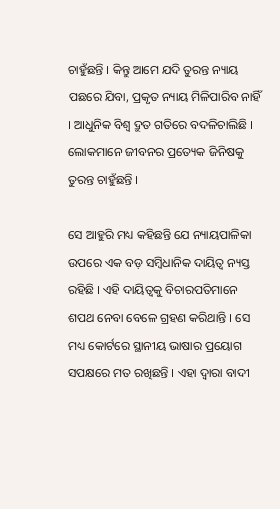ଚାହୁଁଛନ୍ତି । କିନ୍ତୁ ଆମେ ଯଦି ତୁରନ୍ତ ନ୍ୟାୟ ପଛରେ ଯିବା, ପ୍ରକୃତ ନ୍ୟାୟ ମିଳିପାରିବ ନାହିଁ । ଆଧୁନିକ ବିଶ୍ବ ଦ୍ରୁତ ଗତିରେ ବଦଳିଚାଲିଛି । ଲୋକମାନେ ଜୀବନର ପ୍ରତ୍ୟେକ ଜିନିଷକୁ ତୁରନ୍ତ ଚାହୁଁଛନ୍ତି ।

ସେ ଆହୁରି ମଧ୍ୟ କହିଛନ୍ତି ଯେ ନ୍ୟାୟପାଳିକା ଉପରେ ଏକ ବଡ଼ ସମ୍ବିଧାନିକ ଦାୟିତ୍ବ ନ୍ୟସ୍ତ ରହିଛି । ଏହି ଦାୟିତ୍ବକୁ ବିଚାରପତିମାନେ ଶପଥ ନେବା ବେଳେ ଗ୍ରହଣ କରିଥାନ୍ତି । ସେ ମଧ୍ୟ କୋର୍ଟରେ ସ୍ଥାନୀୟ ଭାଷାର ପ୍ରୟୋଗ ସପକ୍ଷରେ ମତ ରଖିଛନ୍ତି । ଏହା ଦ୍ବାରା ବାଦୀ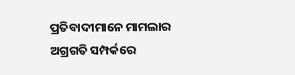ପ୍ରତିବାଦୀମାନେ ମାମଲାର ଅଗ୍ରଗତି ସମ୍ପର୍କରେ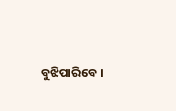ବୁଝିପାରିବେ ।